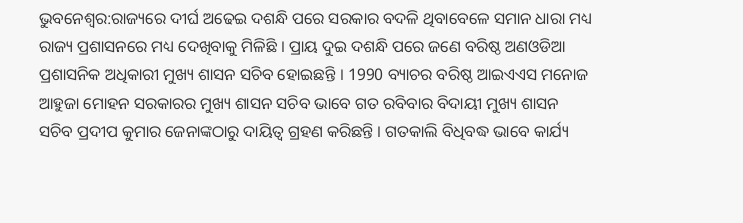ଭୁବନେଶ୍ବର:ରାଜ୍ୟରେ ଦୀର୍ଘ ଅଢେଇ ଦଶନ୍ଧି ପରେ ସରକାର ବଦଳି ଥିବାବେଳେ ସମାନ ଧାରା ମଧ୍ୟ ରାଜ୍ୟ ପ୍ରଶାସନରେ ମଧ୍ୟ ଦେଖିବାକୁ ମିଳିଛି । ପ୍ରାୟ ଦୁଇ ଦଶନ୍ଧି ପରେ ଜଣେ ବରିଷ୍ଠ ଅଣଓଡିଆ ପ୍ରଶାସନିକ ଅଧିକାରୀ ମୁଖ୍ୟ ଶାସନ ସଚିବ ହୋଇଛନ୍ତି । 1990 ବ୍ୟାଚର ବରିଷ୍ଠ ଆଇଏଏସ ମନୋଜ ଆହୁଜା ମୋହନ ସରକାରର ମୁଖ୍ୟ ଶାସନ ସଚିବ ଭାବେ ଗତ ରବିବାର ବିଦାୟୀ ମୁଖ୍ୟ ଶାସନ ସଚିବ ପ୍ରଦୀପ କୁମାର ଜେନାଙ୍କଠାରୁ ଦାୟିତ୍ୱ ଗ୍ରହଣ କରିଛନ୍ତି । ଗତକାଲି ବିଧିବଦ୍ଧ ଭାବେ କାର୍ଯ୍ୟ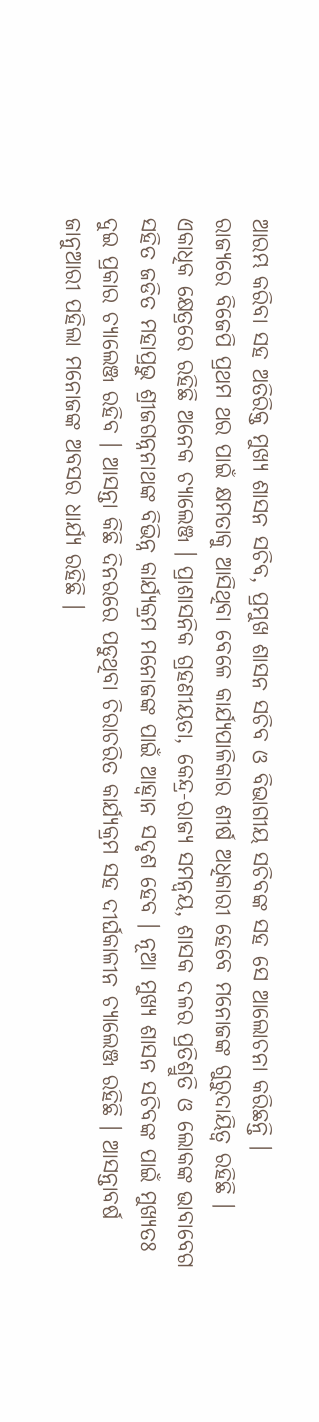ଆରମ୍ଭ କରିବା ସହ ଅତିରିକ୍ତ ମୁଖ୍ୟ ଶାସନ ସଚିବ, ପ୍ରମୁଖ ଶାସନ ସଚିବ ଓ ବିଭାଗୀୟ ସଚିବଙ୍କ ସହ ସେ ଆଲୋଚନା କରିଛନ୍ତି ।
ରାଜ୍ୟରେ ବିଜେପି ପ୍ରଥମ ଥର ପାଇଁ କ୍ଷମତାକୁ ଆସିଥିବା ବେଳେ କାର୍ଯ୍ୟପାଳିକାର ଶୀର୍ଷ ଅଧିକାରୀ ହେବେ ମନୋଜଙ୍କ ଗୁରୁଦାୟିତ୍ୱ ରହିଛି । ଏକାଧିକ କ୍ଷେତ୍ରରେ ରହିଛି ଅନେକ ଚ୍ୟାଲେଞ୍ଜ । ପ୍ରାଶାସନିକ ଗ୍ରହଣୀୟତା, କେନ୍ଦ୍ର-ରାଜ୍ୟ ସମନ୍ୱୟ, ଶାସକ ଦଳର ପ୍ରତିଶ୍ରୁତି ଓ ଲୋକଙ୍କ ଭାବାବେଗ ସହିତ ଜଡିତ ମହାପ୍ରଭୁ ଶ୍ରୀଜଗନ୍ନନାଥଙ୍କ ବିଭିନ୍ନ କାର୍ଯ୍ୟକ୍ରମ ମନୋଜଙ୍କ ପାଇଁ ଆହ୍ବାନ ସଦୃଶ ହେବ । ନୂଆ ମୁଖ୍ୟ ଶାସନ ସଚିବଙ୍କ ପାଇଁ ମୁଖ୍ୟତଃ ଦୁଇ ପ୍ରକାର ଚ୍ୟାଲେଞ୍ଜ ରହିବ । ଆସନ୍ତା କିଛି ଦିନରରେ ପଡୁଥିବା ଚିରାଚରିତ କାର୍ଯ୍ୟକ୍ରମ ସହ ଦୀର୍ଘକାଳୀନ ଚ୍ୟାଲେଞ୍ଜ ରହିଛି । ଆସନ୍ତାବର୍ଷ ଜାନୁଆରୀ ପହିଲା ମନୋଜଙ୍କ ଅବସର ଧାର୍ଯ୍ୟ ରହିଛି ।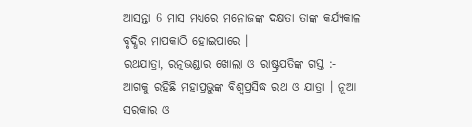ଆସନ୍ତା 6 ମାସ ମଧ୍ୟରେ ମନୋଜଙ୍କ ଦକ୍ଷତା ତାଙ୍କ କର୍ଯ୍ୟକାଳ ବୃଦ୍ଧିର ମାପକାଠି ହୋଇପାରେ ।
ରଥଯାତ୍ରା, ରତ୍ନଭଣ୍ଡାର ଖୋଲା ଓ ରାଷ୍ଟ୍ରପତିଙ୍କ ଗସ୍ତ :-
ଆଗକୁ ରହିଛି ମହାପ୍ରଭୁଙ୍କ ବିଶ୍ବପ୍ରସିଦ୍ଧ ରଥ ଓ ଯାତ୍ରା । ନୂଆ ସରକାର ଓ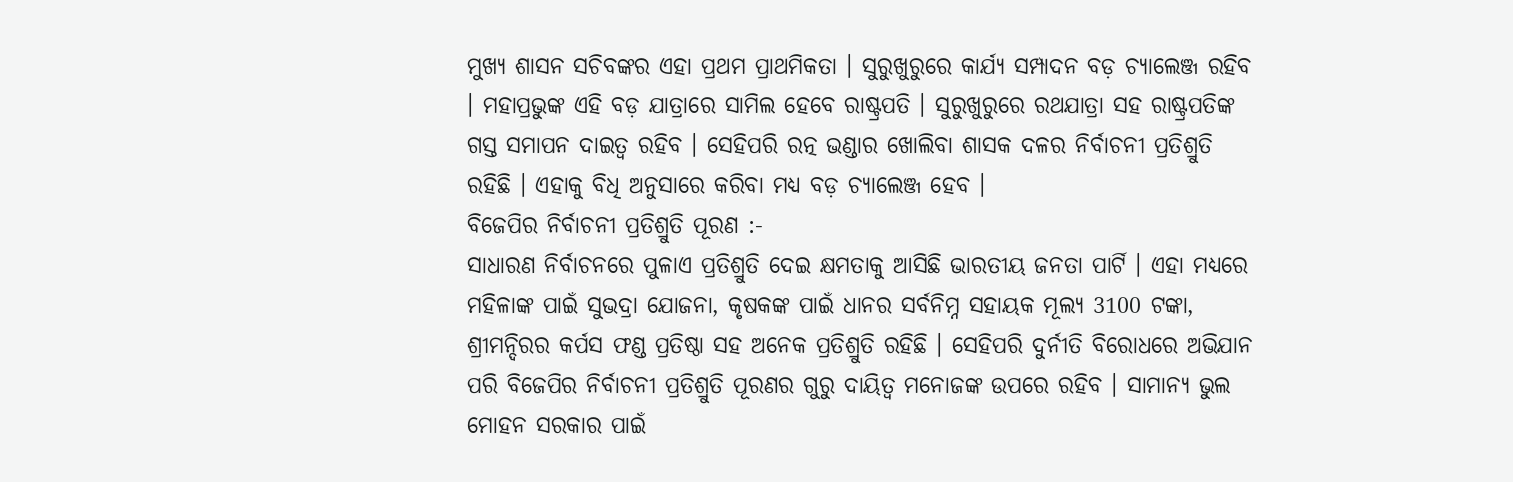ମୁଖ୍ୟ ଶାସନ ସଚିବଙ୍କର ଏହା ପ୍ରଥମ ପ୍ରାଥମିକତା । ସୁରୁଖୁରୁରେ କାର୍ଯ୍ୟ ସମ୍ପାଦନ ବଡ଼ ଚ୍ୟାଲେଞ୍ଜ ରହିବ । ମହାପ୍ରଭୁଙ୍କ ଏହି ବଡ଼ ଯାତ୍ରାରେ ସାମିଲ ହେବେ ରାଷ୍ଟ୍ରପତି । ସୁରୁଖୁରୁରେ ରଥଯାତ୍ରା ସହ ରାଷ୍ଟ୍ରପତିଙ୍କ ଗସ୍ତ ସମାପନ ଦାଇତ୍ୱ ରହିବ । ସେହିପରି ରତ୍ନ ଭଣ୍ଡାର ଖୋଲିବା ଶାସକ ଦଳର ନିର୍ବାଚନୀ ପ୍ରତିଶ୍ରୁତି ରହିଛି । ଏହାକୁ ବିଧି ଅନୁସାରେ କରିବା ମଧ୍ୟ ବଡ଼ ଚ୍ୟାଲେଞ୍ଜ ହେବ ।
ବିଜେପିର ନିର୍ବାଚନୀ ପ୍ରତିଶ୍ରୁତି ପୂରଣ :-
ସାଧାରଣ ନିର୍ବାଚନରେ ପୁଳାଏ ପ୍ରତିଶ୍ରୁତି ଦେଇ କ୍ଷମତାକୁ ଆସିଛି ଭାରତୀୟ ଜନତା ପାର୍ଟି । ଏହା ମଧ୍ୟରେ ମହିଳାଙ୍କ ପାଇଁ ସୁଭଦ୍ରା ଯୋଜନା, କୃଷକଙ୍କ ପାଇଁ ଧାନର ସର୍ବନିମ୍ନ ସହାୟକ ମୂଲ୍ୟ 3100 ଟଙ୍କା, ଶ୍ରୀମନ୍ଦିରର କର୍ପସ ଫଣ୍ଡ ପ୍ରତିଷ୍ଠା ସହ ଅନେକ ପ୍ରତିଶ୍ରୁତି ରହିଛି । ସେହିପରି ଦୁର୍ନୀତି ବିରୋଧରେ ଅଭିଯାନ ପରି ବିଜେପିର ନିର୍ବାଚନୀ ପ୍ରତିଶ୍ରୁତି ପୂରଣର ଗୁରୁ ଦାୟିତ୍ୱ ମନୋଜଙ୍କ ଉପରେ ରହିବ । ସାମାନ୍ୟ ଭୁଲ ମୋହନ ସରକାର ପାଇଁ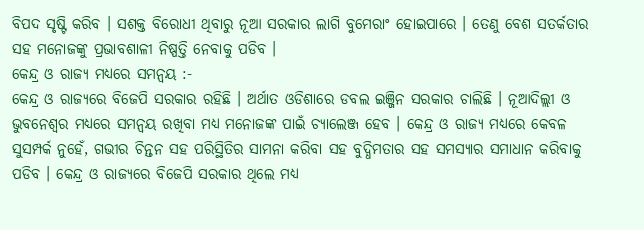ବିପଦ ସୃଷ୍ଟି କରିବ । ସଶକ୍ତ ବିରୋଧୀ ଥିବାରୁ ନୂଆ ସରକାର ଲାଗି ବୁମେରାଂ ହୋଇପାରେ । ତେଣୁ ବେଶ ସତର୍କତାର ସହ ମନୋଜଙ୍କୁ ପ୍ରଭାବଶାଳୀ ନିଷ୍ପତ୍ତି ନେବାକୁ ପଡିବ ।
କେନ୍ଦ୍ର ଓ ରାଜ୍ୟ ମଧ୍ୟରେ ସମନ୍ୱୟ :-
କେନ୍ଦ୍ର ଓ ରାଜ୍ୟରେ ବିଜେପି ସରକାର ରହିଛି । ଅର୍ଥାତ ଓଡିଶାରେ ଡବଲ ଇଞ୍ଜିନ ସରକାର ଚାଲିଛି । ନୂଆଦିଲ୍ଲୀ ଓ ଭୁବନେଶ୍ୱର ମଧ୍ୟରେ ସମନ୍ୱୟ ରଖିବା ମଧ୍ୟ ମନୋଜଙ୍କ ପାଇଁ ଚ୍ୟାଲେଞ୍ଜ ହେବ । କେନ୍ଦ୍ର ଓ ରାଜ୍ୟ ମଧ୍ୟରେ କେବଳ ସୁସମ୍ପର୍କ ନୁହେଁ, ଗଭୀର ଚିନ୍ତନ ସହ ପରିସ୍ଥିତିର ସାମନା କରିବା ସହ ବୁଦ୍ଧିମତାର ସହ ସମସ୍ୟାର ସମାଧାନ କରିବାକୁ ପଡିବ । କେନ୍ଦ୍ର ଓ ରାଜ୍ୟରେ ବିଜେପି ସରକାର ଥିଲେ ମଧ୍ୟ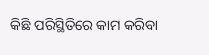କିଛି ପରିସ୍ଥିତିରେ କାମ କରିବା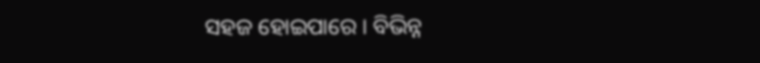ସହଜ ହୋଇପାରେ । ବିଭିନ୍ନ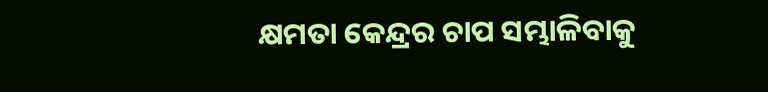କ୍ଷମତା କେନ୍ଦ୍ରର ଚାପ ସମ୍ଭାଳିବାକୁ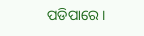ପଡିପାରେ ।